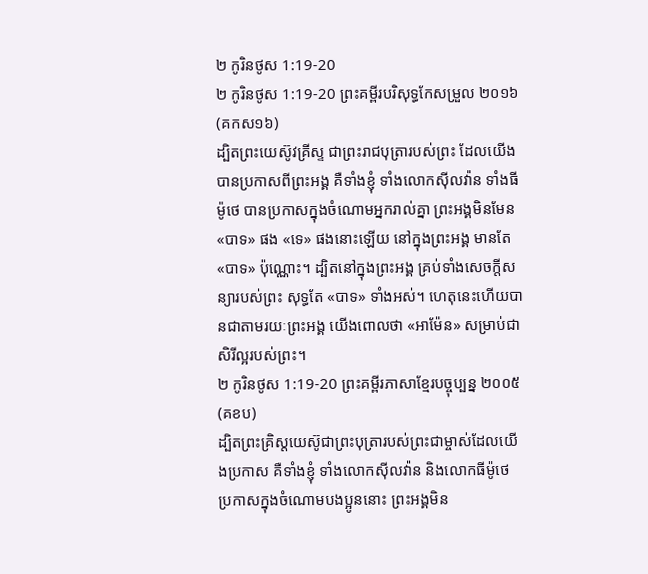២ កូរិនថូស 1:19-20
២ កូរិនថូស 1:19-20 ព្រះគម្ពីរបរិសុទ្ធកែសម្រួល ២០១៦ (គកស១៦)
ដ្បិតព្រះយេស៊ូវគ្រីស្ទ ជាព្រះរាជបុត្រារបស់ព្រះ ដែលយើងបានប្រកាសពីព្រះអង្គ គឺទាំងខ្ញុំ ទាំងលោកស៊ីលវ៉ាន ទាំងធីម៉ូថេ បានប្រកាសក្នុងចំណោមអ្នករាល់គ្នា ព្រះអង្គមិនមែន «បាទ» ផង «ទេ» ផងនោះឡើយ នៅក្នុងព្រះអង្គ មានតែ «បាទ» ប៉ុណ្ណោះ។ ដ្បិតនៅក្នុងព្រះអង្គ គ្រប់ទាំងសេចក្តីសន្យារបស់ព្រះ សុទ្ធតែ «បាទ» ទាំងអស់។ ហេតុនេះហើយបានជាតាមរយៈព្រះអង្គ យើងពោលថា «អាម៉ែន» សម្រាប់ជាសិរីល្អរបស់ព្រះ។
២ កូរិនថូស 1:19-20 ព្រះគម្ពីរភាសាខ្មែរបច្ចុប្បន្ន ២០០៥ (គខប)
ដ្បិតព្រះគ្រិស្តយេស៊ូជាព្រះបុត្រារបស់ព្រះជាម្ចាស់ដែលយើងប្រកាស គឺទាំងខ្ញុំ ទាំងលោកស៊ីលវ៉ាន និងលោកធីម៉ូថេ ប្រកាសក្នុងចំណោមបងប្អូននោះ ព្រះអង្គមិន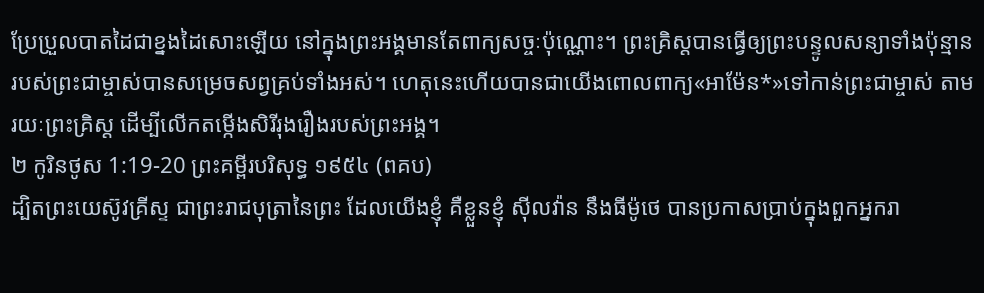ប្រែប្រួលបាតដៃជាខ្នងដៃសោះឡើយ នៅក្នុងព្រះអង្គមានតែពាក្យសច្ចៈប៉ុណ្ណោះ។ ព្រះគ្រិស្តបានធ្វើឲ្យព្រះបន្ទូលសន្យាទាំងប៉ុន្មានរបស់ព្រះជាម្ចាស់បានសម្រេចសព្វគ្រប់ទាំងអស់។ ហេតុនេះហើយបានជាយើងពោលពាក្យ«អាម៉ែន*»ទៅកាន់ព្រះជាម្ចាស់ តាមរយៈព្រះគ្រិស្ត ដើម្បីលើកតម្កើងសិរីរុងរឿងរបស់ព្រះអង្គ។
២ កូរិនថូស 1:19-20 ព្រះគម្ពីរបរិសុទ្ធ ១៩៥៤ (ពគប)
ដ្បិតព្រះយេស៊ូវគ្រីស្ទ ជាព្រះរាជបុត្រានៃព្រះ ដែលយើងខ្ញុំ គឺខ្លួនខ្ញុំ ស៊ីលវ៉ាន នឹងធីម៉ូថេ បានប្រកាសប្រាប់ក្នុងពួកអ្នករា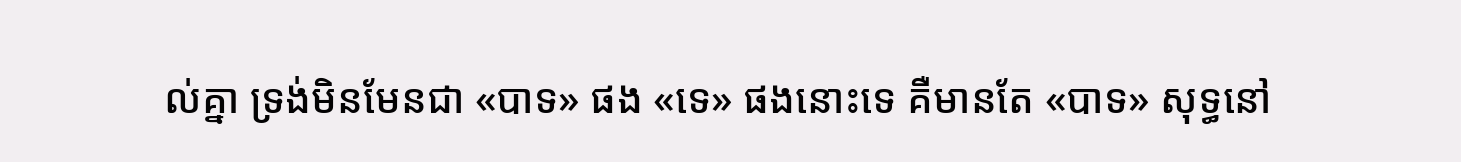ល់គ្នា ទ្រង់មិនមែនជា «បាទ» ផង «ទេ» ផងនោះទេ គឺមានតែ «បាទ» សុទ្ធនៅ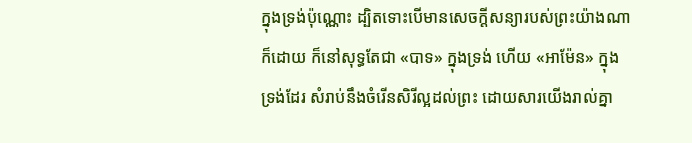ក្នុងទ្រង់ប៉ុណ្ណោះ ដ្បិតទោះបើមានសេចក្ដីសន្យារបស់ព្រះយ៉ាងណាក៏ដោយ ក៏នៅសុទ្ធតែជា «បាទ» ក្នុងទ្រង់ ហើយ «អាម៉ែន» ក្នុងទ្រង់ដែរ សំរាប់នឹងចំរើនសិរីល្អដល់ព្រះ ដោយសារយើងរាល់គ្នា